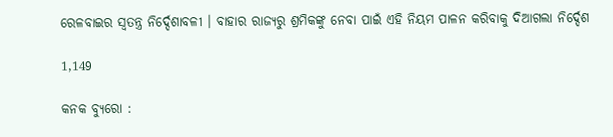ରେଳବାଇର ସ୍ୱତନ୍ତ୍ର ନିର୍ଦ୍ଦେଶାବଳୀ । ବାହାର ରାଜ୍ୟରୁ ଶ୍ରମିକଙ୍କୁ ନେବା ପାଇଁ ଏହି ନିୟମ ପାଳନ କରିବାକୁ ଦିଆଗଲା ନିର୍ଦ୍ଦେଶ

1,149

କନକ ବ୍ୟୁରୋ :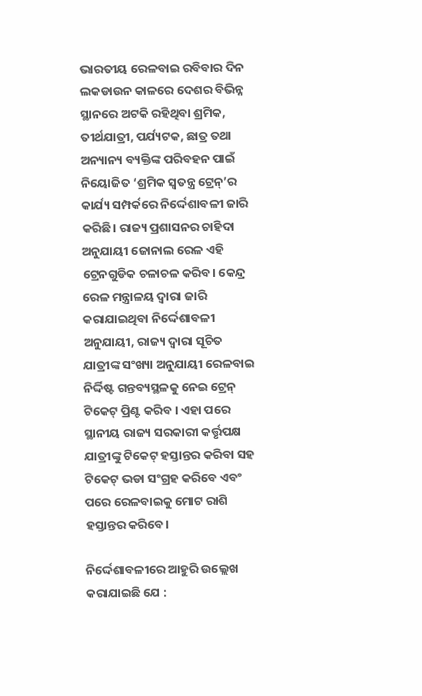ଭାରତୀୟ ରେଳବାଇ ରବିବାର ଦିନ ଲକଡାଉନ କାଳରେ ଦେଶର ବିଭିନ୍ନ ସ୍ଥାନରେ ଅଟକି ରହିଥିବା ଶ୍ରମିକ, ତୀର୍ଥଯାତ୍ରୀ, ପର୍ଯ୍ୟଟକ, ଛାତ୍ର ତଥା ଅନ୍ୟାନ୍ୟ ବ୍ୟକ୍ତିଙ୍କ ପରିବହନ ପାଇଁ ନିୟୋଜିତ ‘ଶ୍ରମିକ ସ୍ୱତନ୍ତ୍ର ଟ୍ରେନ୍’ର କାର୍ଯ୍ୟ ସମ୍ପର୍କରେ ନିର୍ଦ୍ଦେଶାବଳୀ ଜାରି କରିଛି। ରାଜ୍ୟ ପ୍ରଶାସନର ଚାହିଦା ଅନୁଯାୟୀ ଜୋନାଲ ରେଳ ଏହି ଟ୍ରେନଗୁଡିକ ଚଳାଚଳ କରିବ। କେନ୍ଦ୍ର ରେଳ ମନ୍ତ୍ରାଳୟ ଦ୍ୱାରା ଜାରି କରାଯାଇଥିବା ନିର୍ଦ୍ଦେଶାବଳୀ ଅନୁଯାୟୀ, ରାଜ୍ୟ ଦ୍ୱାରା ସୂଚିତ ଯାତ୍ରୀଙ୍କ ସଂଖ୍ୟା ଅନୁଯାୟୀ ରେଳବାଇ ନିର୍ଦ୍ଦିଷ୍ଟ ଗନ୍ତବ୍ୟସ୍ଥଳକୁ ନେଇ ଟ୍ରେନ୍ ଟିକେଟ୍ ପ୍ରିଣ୍ଟ କରିବ । ଏହା ପରେ ସ୍ଥାନୀୟ ରାଜ୍ୟ ସରକାରୀ କର୍ତ୍ତୃପକ୍ଷ ଯାତ୍ରୀଙ୍କୁ ଟିକେଟ୍ ହସ୍ତାନ୍ତର କରିବା ସହ ଟିକେଟ୍ ଭଡା ସଂଗ୍ରହ କରିବେ ଏବଂ ପରେ ରେଳବାଇକୁ ମୋଟ ରାଶି ହସ୍ତାନ୍ତର କରିବେ।

ନିର୍ଦ୍ଦେଶାବଳୀରେ ଆହୁରି ଉଲ୍ଲେଖ କରାଯାଇଛି ଯେ :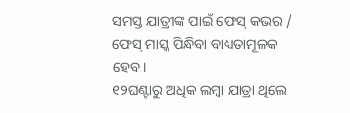ସମସ୍ତ ଯାତ୍ରୀଙ୍କ ପାଇଁ ଫେସ୍ କଭର / ଫେସ୍ ମାସ୍କ ପିନ୍ଧିବା ବାଧ୍ୟତାମୂଳକ ହେବ।
୧୨ଘଣ୍ଟାରୁ ଅଧିକ ଲମ୍ବା ଯାତ୍ରା ଥିଲେ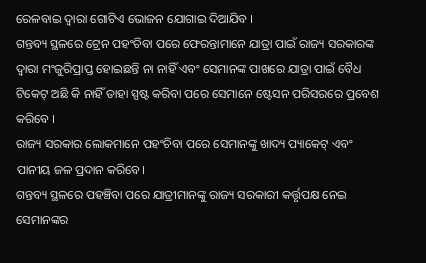ରେଳବାଇ ଦ୍ୱାରା ଗୋଟିଏ ଭୋଜନ ଯୋଗାଇ ଦିଆଯିବ ।
ଗନ୍ତବ୍ୟ ସ୍ଥଳରେ ଟ୍ରେନ ପହଂଚିବା ପରେ ଫେରନ୍ତାମାନେ ଯାତ୍ରା ପାଇଁ ରାଜ୍ୟ ସରକାରଙ୍କ ଦ୍ୱାରା ମଂଜୁରିପ୍ରାପ୍ତ ହୋଇଛନ୍ତି ନା ନାହିଁ ଏବଂ ସେମାନଙ୍କ ପାଖରେ ଯାତ୍ରା ପାଇଁ ବୈଧ ଟିକେଟ୍ ଅଛି କି ନାହିଁ ତାହା ସ୍ପଷ୍ଟ କରିବା ପରେ ସେମାନେ ଷ୍ଟେସନ ପରିସରରେ ପ୍ରବେଶ କରିବେ ।
ରାଜ୍ୟ ସରକାର ଲୋକମାନେ ପହଂଚିବା ପରେ ସେମାନଙ୍କୁ ଖାଦ୍ୟ ପ୍ୟାକେଟ୍ ଏବଂ ପାନୀୟ ଜଳ ପ୍ରଦାନ କରିବେ।
ଗନ୍ତବ୍ୟ ସ୍ଥଳରେ ପହଞ୍ଚିବା ପରେ ଯାତ୍ରୀମାନଙ୍କୁ ରାଜ୍ୟ ସରକାରୀ କର୍ତ୍ତୃପକ୍ଷ ନେଇ ସେମାନଙ୍କର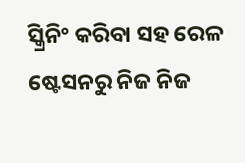ସ୍କ୍ରିନିଂ କରିବା ସହ ରେଳ ଷ୍ଟେସନରୁ ନିଜ ନିଜ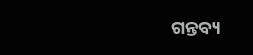ଗନ୍ତବ୍ୟ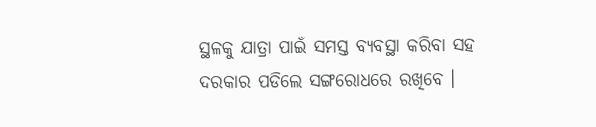ସ୍ଥଳକୁ ଯାତ୍ରା ପାଇଁ ସମସ୍ତ ବ୍ୟବସ୍ଥା କରିବା ସହ ଦରକାର ପଡିଲେ ସଙ୍ଗରୋଧରେ ରଖିବେ ।